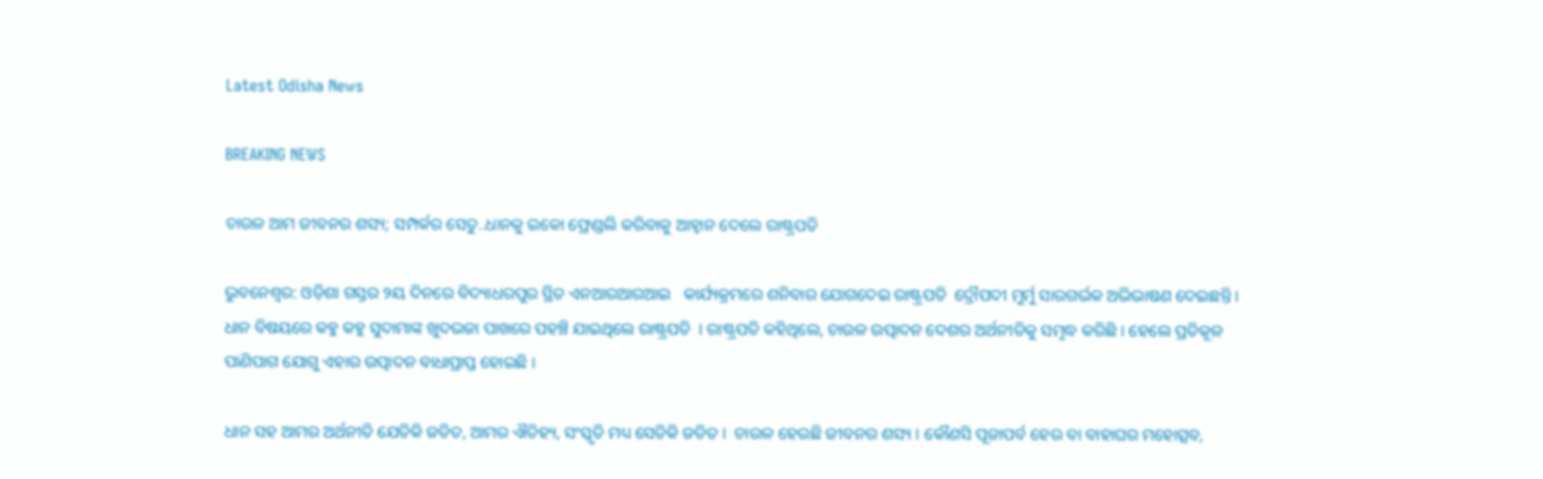Latest Odisha News

BREAKING NEWS

ଚାଉଳ ଆମ ଜୀବନର ଶସ୍ୟ; ସମ୍ପର୍କର ସେତୁ..ଧାନକୁ ଇକୋ ଫ୍ରେଣ୍ଡଲି କରିବାକୁ ଆହ୍ୱାନ ଦେଲେ ରାଷ୍ଟ୍ରପତି

ଭୁବନେଶ୍ୱର: ଓଡ଼ିଶା ଗସ୍ତର ୨ୟ ଦିନରେ ବିଦ୍ୟାଧରପୁର ସ୍ଥିତ ଏନଆରଆରଆଇ   କାର୍ଯ୍ୟକ୍ରମରେ ଶନିବାର ଯୋଗଦେଇ ରାଷ୍ଟ୍ରପତି  ଦ୍ରୌପଦୀ ମୁର୍ମୁ ସାରଗର୍ଭକ ଅଭିଭାଷଣ ଦେଇଛନ୍ତି । ଧାନ ବିଷୟରେ କହୁ କହୁ ସୁଦାମାଙ୍କ ଖୁଦଭଜା ପାଖରେ ପହଞ୍ଚି ଯାଇଥିଲେ ରାଷ୍ଟ୍ରପତି  । ରାଷ୍ଟ୍ରପତି କହିଥିଲେ, ଚାଉଳ ଉତ୍ପାଦନ ଦେଶର ଅର୍ଥନୀତିକୁ ସମୃଦ୍ଧ କରିଛି । ହେଲେ ପ୍ରତିକୂଳ ପାଣିପାଗ ଯୋଗୁ ଏହାର ଉତ୍ପାଦନ ବାଧାପ୍ରାପ୍ତ ହୋଇଛି ।

ଧାନ ସହ ଆମର ଅର୍ଥନୀତି ଯେତିକି ଜଡିତ, ଆମର ଐତିହ୍ୟ, ସଂସ୍କୃତି ମଧ୍ୟ ସେତିକି ଜଡିତ ।  ଚାଉଳ ହେଉଛି ଜୀବନର ଶସ୍ୟ । କୌଣସି ପୂଜାପର୍ବ ହେଉ ବା ବାହାଘର ମହୋତ୍ସବ,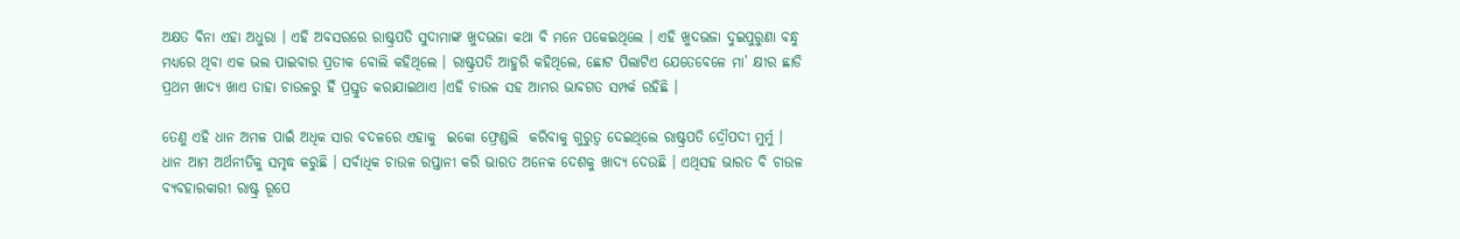ଅକ୍ଷତ ବିନା ଏହା ଅଧୁରା । ଏହି ଅବସରରେ ରାଷ୍ଟ୍ରପତି ସୁଦାମାଙ୍କ ଖୁଦଭଜା କଥା ବି ମନେ ପକେଇଥିଲେ । ଏହି ଖୁଦଭଜା ଦୁଇପୁରୁଣା ବନ୍ଧୁ ମଧ୍ୟରେ ଥିବା ଏକ ଭଲ ପାଇବାର ପ୍ରତୀକ ବୋଲି କହିଥିଲେ । ରାଷ୍ଟ୍ରପତି ଆହୁରି କହିଥିଲେ, ଛୋଟ ପିଲାଟିଏ ଯେତେବେଳେ ମା’ କ୍ଷୀର ଛାଡି ପ୍ରଥମ ଖାଦ୍ୟ ଖାଏ ତାହା ଚାଉଳରୁ ହିଁ ପ୍ରସ୍ତୁତ କରାଯାଇଥାଏ ।ଏହି ଚାଉଳ ସହ ଆମର ଭାବଗତ ସମ୍ପର୍କ ରହିଛି ।

ତେଣୁ ଏହି ଧାନ ଅମଳ ପାଇଁ ଅଧିକ ସାର ବଦଳରେ ଏହାକୁ  ଇକୋ ଫ୍ରେଣ୍ଡଲି  କରିବାକୁ ଗୁରୁତ୍ୱ ଦେଇଥିଲେ ରାଷ୍ଟ୍ରପତି ଦ୍ରୌପଦୀ ମୁର୍ମୁ ।  ଧାନ ଆମ ଅର୍ଥନୀତିକୁ ସମୃଦ୍ଧ କରୁଛି । ସର୍ବାଧିକ ଚାଉଳ ରପ୍ତାନୀ କରି ଭାରତ ଅନେକ ଦେଶକୁ ଖାଦ୍ୟ ଦେଉଛି । ଏଥିସହ ଭାରତ ବି ଚାଉଳ ବ୍ୟବହାରକାରୀ ରାଷ୍ଟ୍ର ରୂପେ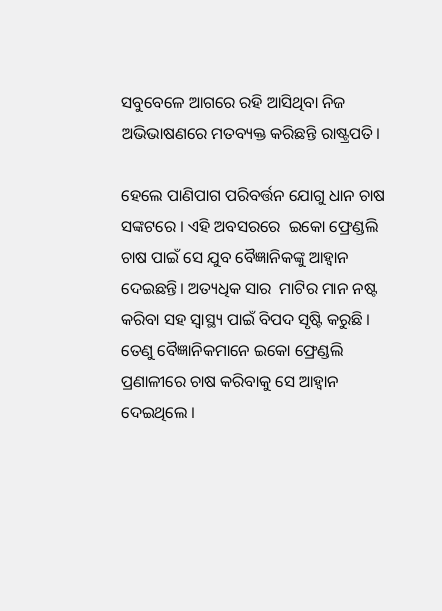ସବୁବେଳେ ଆଗରେ ରହି ଆସିଥିବା ନିଜ ଅଭିଭାଷଣରେ ମତବ୍ୟକ୍ତ କରିଛନ୍ତି ରାଷ୍ଟ୍ରପତି।

ହେଲେ ପାଣିପାଗ ପରିବର୍ତ୍ତନ ଯୋଗୁ ଧାନ ଚାଷ ସଙ୍କଟରେ । ଏହି ଅବସରରେ  ଇକୋ ଫ୍ରେଣ୍ଡଲି ଚାଷ ପାଇଁ ସେ ଯୁବ ବୈଜ୍ଞାନିକଙ୍କୁ ଆହ୍ୱାନ ଦେଇଛନ୍ତି। ଅତ୍ୟଧିକ ସାର  ମାଟିର ମାନ ନଷ୍ଟ କରିବା ସହ ସ୍ୱାସ୍ଥ୍ୟ ପାଇଁ ବିପଦ ସୃଷ୍ଟି କରୁଛି । ତେଣୁ ବୈଜ୍ଞାନିକମାନେ ଇକୋ ଫ୍ରେଣ୍ଡଲି ପ୍ରଣାଳୀରେ ଚାଷ କରିବାକୁ ସେ ଆହ୍ୱାନ ଦେଇଥିଲେ ।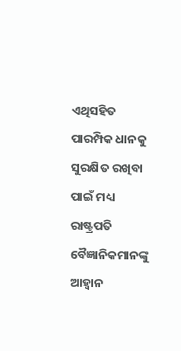ଏଥିସହିତ ପାରମ୍ପିକ ଧାନକୁ ସୁରକ୍ଷିତ ରଖିବା ପାଇଁ ମଧ୍ୟ ରାଷ୍ଟ୍ରପତି ବୈଜ୍ଞାନିକମାନଙ୍କୁ ଆହ୍ୱାନ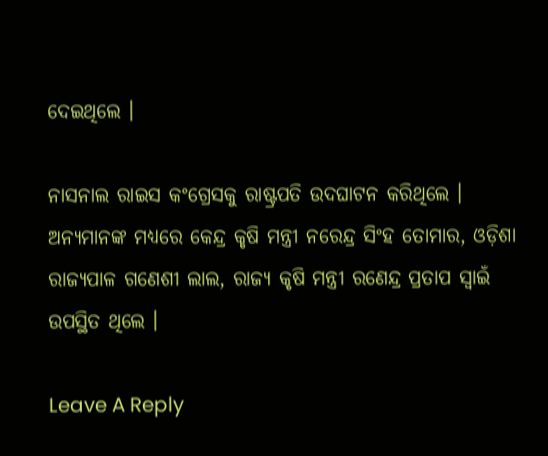ଦେଇଥିଲେ ।

ନାସନାଲ ରାଇସ କଂଗ୍ରେସକୁ ରାଷ୍ଟ୍ରପତି ଉଦଘାଟନ କରିଥିଲେ । ଅନ୍ୟମାନଙ୍କ ମଧ୍ୟରେ କେନ୍ଦ୍ର କୃଷି ମନ୍ତ୍ରୀ ନରେନ୍ଦ୍ର ସିଂହ ତୋମାର, ଓଡ଼ିଶା ରାଜ୍ୟପାଳ ଗଣେଶୀ ଲାଲ, ରାଜ୍ୟ କୃଷି ମନ୍ତ୍ରୀ ରଣେନ୍ଦ୍ର ପ୍ରତାପ ସ୍ୱାଇଁ ଉପସ୍ଥିତ ଥିଲେ ।

Leave A Reply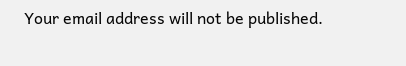Your email address will not be published.